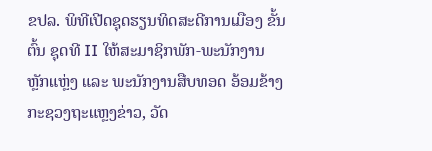ຂປລ. ພິທີເປີດຊຸດຮຽນທິດສະດີການເມືອງ ຂັ້ນຕົ້ນ ຊຸດທີ II ໃຫ້ສະມາຊິກພັກ-ພະນັກງານຫຼັກແຫຼ່ງ ແລະ ພະນັກງານສືບທອດ ອ້ອມຂ້າງກະຊວງຖະແຫຼງຂ່າວ, ວັດ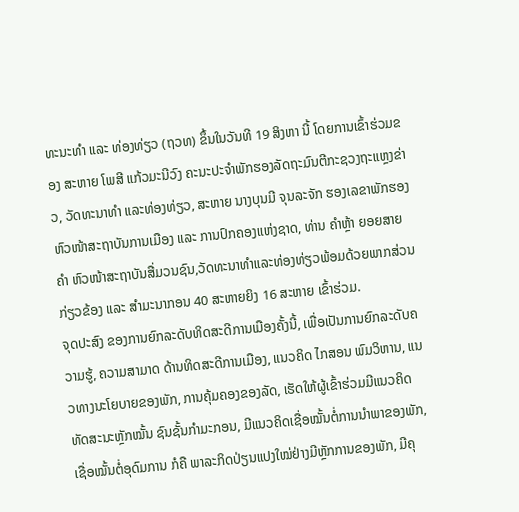ທະນະທຳ ແລະ ທ່ອງທ່ຽວ (ຖວທ) ຂຶ້ນໃນວັນທີ 19 ສິງຫາ ນີ້ ໂດຍການເຂົ້າຮ່ວມຂອງ ສະຫາຍ ໂພສີ ແກ້ວມະນີວົງ ຄະນະປະຈໍາພັກຮອງລັດຖະມົນຕີກະຊວງຖະແຫຼງຂ່າວ, ວັດທະນາທໍາ ແລະທ່ອງທ່ຽວ, ສະຫາຍ ນາງບຸນມີ ຈຸນລະຈັກ ຮອງເລຂາພັກຮອງຫົວໜ້າສະຖາບັນການເມືອງ ແລະ ການປົກຄອງແຫ່ງຊາດ, ທ່ານ ຄຳຫຼ້າ ຍອຍສາຍຄຳ ຫົວໜ້າສະຖາບັນສື່ມວນຊົນ,ວັດທະນາທຳແລະທ່ອງທ່ຽວພ້ອມດ້ວຍພາກສ່ວນກ່ຽວຂ້ອງ ແລະ ສໍາມະນາກອນ 40 ສະຫາຍຍິງ 16 ສະຫາຍ ເຂົ້າຮ່ວມ.
ຈຸດປະສົງ ຂອງການຍົກລະດັບທິດສະດີການເມືອງຄັ້ງນີ້, ເພື່ອເປັນການຍົກລະດັບຄວາມຮູ້, ຄວາມສາມາດ ດ້ານທິດສະດີການເມືອງ, ແນວຄິດ ໄກສອນ ພົມວິຫານ, ແນວທາງນະໂຍບາຍຂອງພັກ, ການຄຸ້ມຄອງຂອງລັດ, ເຮັດໃຫ້ຜູ້ເຂົ້າຮ່ວມມີແນວຄິດ ທັດສະນະຫຼັກໝັ້ນ ຊົນຊັ້ນກຳມະກອນ, ມີແນວຄິດເຊື່ອໝັ້ນຕໍ່ການນຳພາຂອງພັກ, ເຊື່ອໝັ້ນຕໍ່ອຸດົມການ ກໍຄື ພາລະກິດປ່ຽນແປງໃໝ່ຢ່າງມີຫຼັກການຂອງພັກ, ມີຄຸ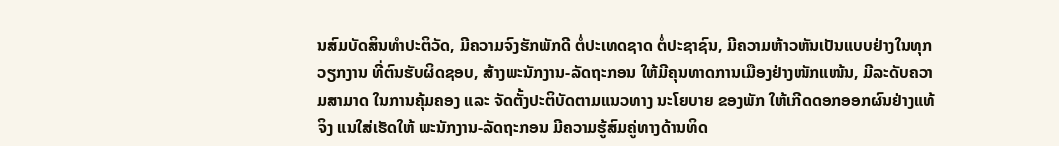ນສົມບັດສິນທຳປະຕິວັດ, ມີຄວາມຈົງຮັກພັກດີ ຕໍ່ປະເທດຊາດ ຕໍ່ປະຊາຊົນ, ມີຄວາມຫ້າວຫັນເປັນແບບຢ່າງໃນທຸກວຽກງານ ທີ່ຕົນຮັບຜິດຊອບ, ສ້າງພະນັກງານ-ລັດຖະກອນ ໃຫ້ມີຄຸນທາດການເມືອງຢ່າງໜັກແໜ້ນ, ມີລະດັບຄວາມສາມາດ ໃນການຄຸ້ມຄອງ ແລະ ຈັດຕັ້ງປະຕິບັດຕາມແນວທາງ ນະໂຍບາຍ ຂອງພັກ ໃຫ້ເກີດດອກອອກຜົນຢ່າງແທ້ຈິງ ແນໃສ່ເຮັດໃຫ້ ພະນັກງານ-ລັດຖະກອນ ມີຄວາມຮູ້ສົມຄູ່ທາງດ້ານທິດ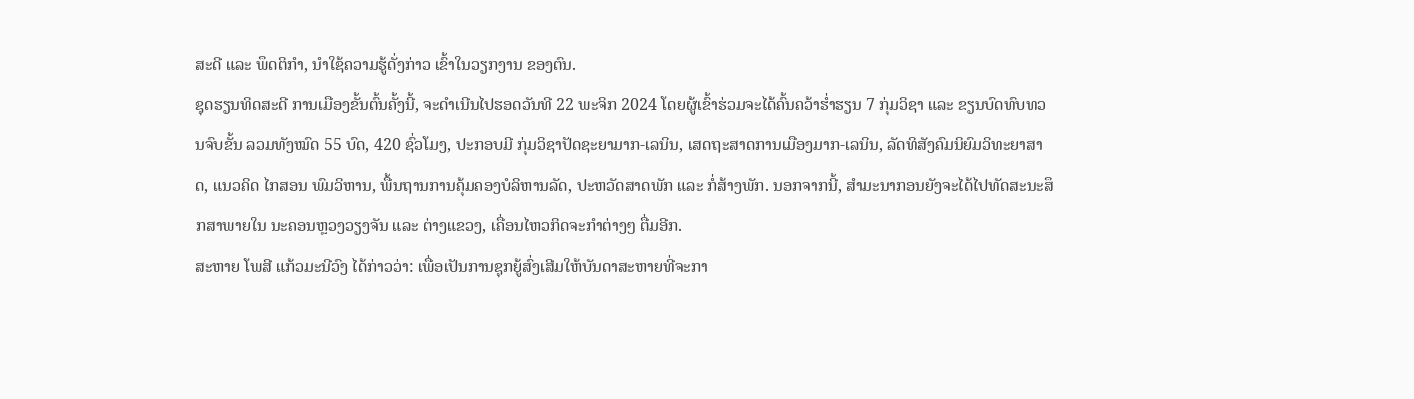ສະດີ ແລະ ພຶດຕິກຳ, ນຳໃຊ້ຄວາມຮູ້ດັ່ງກ່າວ ເຂົ້າໃນວຽກງານ ຂອງຕົນ.
ຊຸດຮຽນທິດສະດີ ການເມືອງຂັ້ນຕົ້ນຄັ້ງນີ້, ຈະດຳເນີນໄປຮອດວັນທີ 22 ພະຈິກ 2024 ໂດຍຜູ້ເຂົ້າຮ່ວມຈະໄດ້ຄົ້ນຄວ້າຮໍ່າຮຽນ 7 ກຸ່ມວິຊາ ແລະ ຂຽນບົດທົບທວນຈົບຂັ້ນ ລວມທັງໝົດ 55 ບົດ, 420 ຊົ່ວໂມງ, ປະກອບມີ ກຸ່ມວິຊາປັດຊະຍາມາກ-ເລນິນ, ເສດຖະສາດການເມືອງມາກ-ເລນິນ, ລັດທິສັງຄົມນິຍົມວິທະຍາສາດ, ແນວຄິດ ໄກສອນ ພົມວິຫານ, ພື້ນຖານການຄຸ້ມຄອງບໍລິຫານລັດ, ປະຫວັດສາດພັກ ແລະ ກໍ່ສ້າງພັກ. ນອກຈາກນີ້, ສໍາມະນາກອນຍັງຈະໄດ້ໄປທັດສະນະສຶກສາພາຍໃນ ນະຄອນຫຼວງວຽງຈັນ ແລະ ຕ່າງແຂວງ, ເຄື່ອນໄຫວກິດຈະກຳຕ່າງໆ ຕື່ມອີກ.
ສະຫາຍ ໂພສີ ແກ້ວມະນີວົງ ໄດ້ກ່າວວ່າ: ເພື່ອເປັນການຊຸກຍູ້ສົ່ງເສີມໃຫ້ບັນດາສະຫາຍທີ່ຈະກາ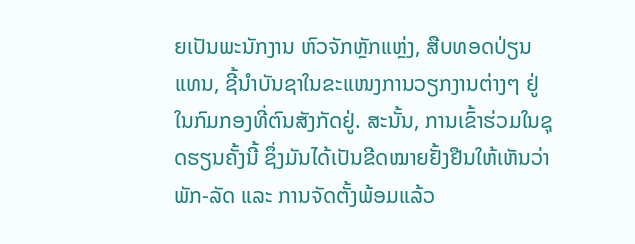ຍເປັນພະນັກງານ ຫົວຈັກຫຼັກແຫຼ່ງ, ສືບທອດປ່ຽນແທນ, ຊີ້ນໍາບັນຊາໃນຂະແໜງການວຽກງານຕ່າງໆ ຢູ່ໃນກົມກອງທີ່ຕົນສັງກັດຢູ່. ສະນັ້ນ, ການເຂົ້າຮ່ວມໃນຊຸດຮຽນຄັ້ງນີ້ ຊຶ່ງມັນໄດ້ເປັນຂີດໝາຍຢັ້ງຢືນໃຫ້ເຫັນວ່າ ພັກ-ລັດ ແລະ ການຈັດຕັ້ງພ້ອມແລ້ວ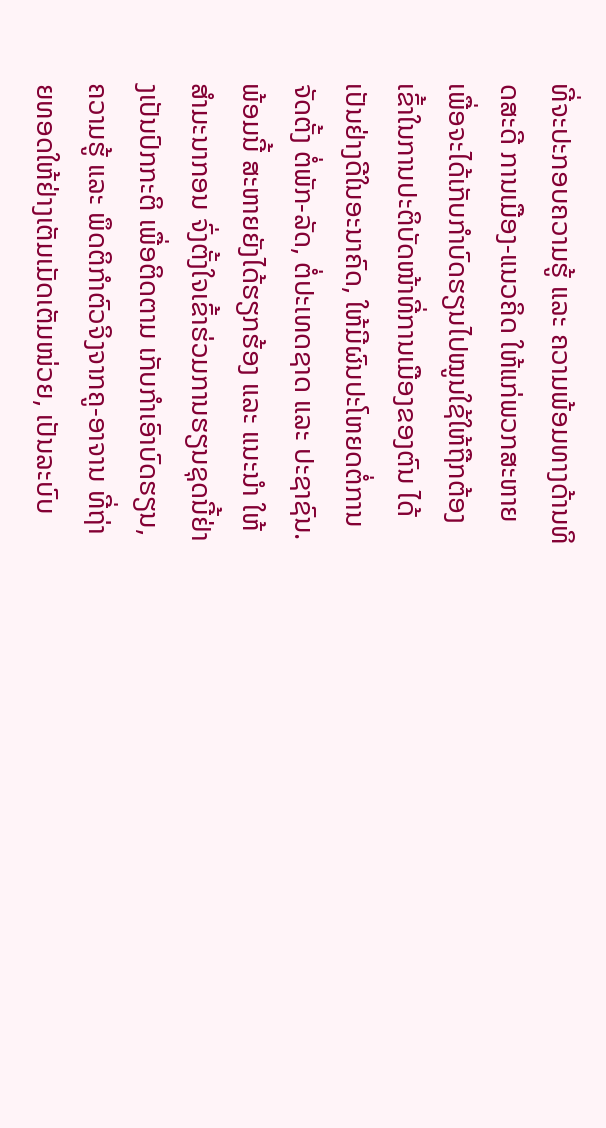ທີ່ຈະປະກອບຄວາມຮູ້ ແລະ ຄວາມພ້ອມທາງດ້ານທິດສະດີ ການເມືອງ-ແນວຄິດ ໃຫ້ແກ່ພວກສະຫາຍ ເພື່ອຈະໄດ້ເກັບກຳບົດຮຽນໄປໝູນໃຊ້ໃຫ້ຖືກຕ້ອງເຂົ້າໃນການປະຕິບັດໜ້າທີ່ການເມືອງຂອງຕົນ ໄດ້ເປັນຢ່າງດີໃນອະນາຄົດ, ໃຫ້ມີຜົນປະໂຫຍດຕໍ່ການຈັດຕັ້ງ ຕໍ່ພັກ-ລັດ, ຕໍ່ປະເທດຊາດ ແລະ ປະຊາຊົນ. ພ້ອມນີ້ ສະຫາຍຍັງໄດ້ຮຽກຮ້ອງ ແລະ ແນະນຳ ໃຫ້ສຳມະນາກອນ ຈົ່ງຕັ້ງໃຈເຂົ້າຮ່ວມການຮຽນຊຸດນີ້ຢ່າງເປັນປົກກະຕິ ເພື່ອຕິດຕາມ ເກັບກໍາເອົາບົດຮຽນ, ຄວາມຮູ້ ແລະ ພຶດຕິກໍາຕົວຈິງຈາກຄູ-ອາຈານ ທີ່ຖ່າຍທອດໃຫ້ຢ່າງເຕັມເມັດເຕັມໜ່ວຍ, ເປັນລະບົບ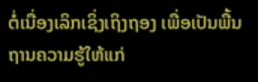ຕໍ່ເນື່ອງເລິກເຊິ່ງເຖິງຖອງ ເພື່ອເປັນພື້ນຖານຄວາມຮູ້ໃຫ້ແກ່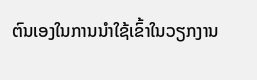ຕົນເອງໃນການນໍາໃຊ້ເຂົ້າໃນວຽກງານ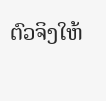ຕົວຈິງໃຫ້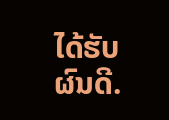ໄດ້ຮັບຜົນດີ.